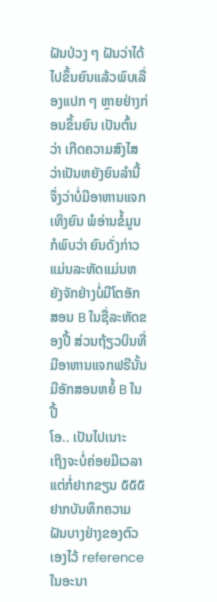ຝັນປ່ວງ ໆ ຝັນວ່າໄດ້ໄປຂຶ້ນຍົນແລ້ວພົບເລື່ອງແປກ ໆ ຫຼາຍຢ່າງກ່ອນຂຶ້ນຍົນ ເປັນຕົ້ນວ່າ ເກີດຄວາມສົງໄສວ່າເປັນຫຍັງຍົນລຳນີ້ ຈຶ່ງວ່າບໍ່ມີອາຫານແຈກເທິງຍົນ ພໍອ່ານຂໍ້ມູນກໍພົບວ່າ ຍົນດັ່ງກ່າວແມ່ນລະຫັດແມ່ນຫຍັງຈັກຢ່າງບໍ່ມີໂຕອັກສອນ B ໃນຊື່ລະຫັດຂອງປີ້ ສ່ວນຖ້ຽວບິນທີ່ມີອາຫານແຈກຟຣີນັ້ນ ມີອັກສອນຫຍໍ້ B ໃນປີ້
ໂອ.. ເປັນໄປເນາະ
ເຖິງຈະບໍ່ຄ່ອຍມີເວລາ ແຕ່ກໍ່ຢາກຂຽນ ໕໕໕ ຢາກບັນທຶກຄວາມຝັນບາງຢ່າງຂອງຕົວເອງໄວ້ reference ໃນອະນາ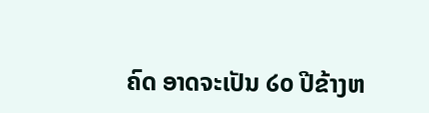ຄົດ ອາດຈະເປັນ ໒໐ ປີຂ້າງຫ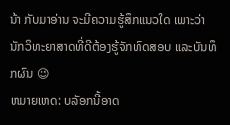ນ້າ ກັບມາອ່ານ ຈະມີຄວາມຮູ້ສຶກແນວໃດ ເພາະວ່ານັກວິທະຍາສາດທີ່ດີຕ້ອງຮູ້ຈັກທົດສອບ ແລະບັນທຶກຜົນ 😉
ຫມາຍເຫດ: ບລັອກນີ້ອາດ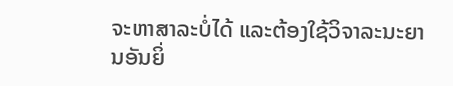ຈະຫາສາລະບໍ່ໄດ້ ແລະຕ້ອງໃຊ້ວິຈາລະນະຍານອັນຍິ່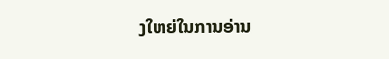ງໃຫຍ່ໃນການອ່ານ